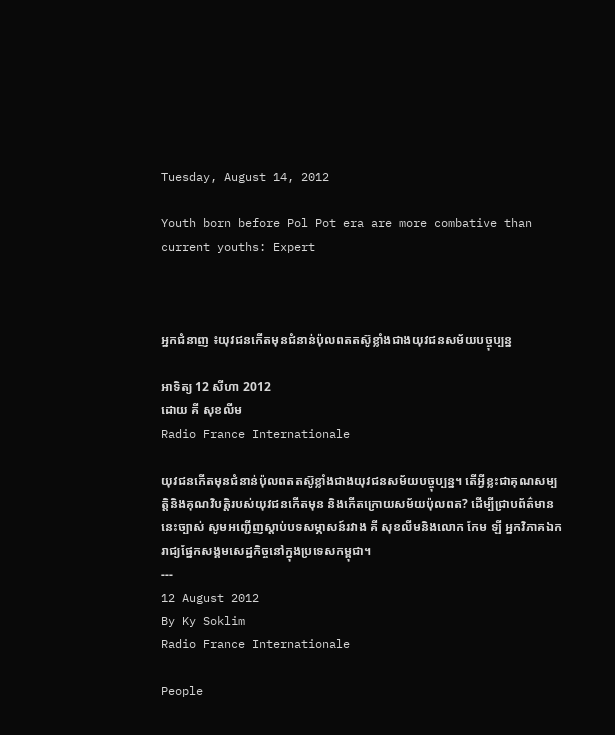Tuesday, August 14, 2012

Youth born before Pol Pot era are more combative than current youths: Expert



អ្នកជំនាញ ៖យុវជនកើតមុនជំនាន់ប៉ុលពតតស៊ូខ្លាំងជាងយុវជនសម័យបច្ចុប្បន្ន

អាទិត្យ 12 សីហា 2012
ដោយ គី សុខលីម
Radio France Internationale

យុវជនកើតមុនជំនាន់ប៉ុលពតតស៊ូខ្លាំងជាងយុវជនសម័យបច្ចុប្បន្ន។ តើអ្វីខ្លះជាគុណសម្បត្តិនិងគុណវិបត្តិរបស់យុវជនកើតមុន និងកើតក្រោយសម័យប៉ុលពត? ដើម្បីជ្រាបព័ត៌មាននេះច្បាស់ សូមអញ្ជើញស្តាប់បទសម្ភាសន៍រវាង គី សុខលីមនិងលោក កែម ឡី អ្នកវិភាគឯករាជ្យផ្នែកសង្គមសេដ្ឋកិច្ចនៅក្នុងប្រទេសកម្ពុជា។
---
12 August 2012
By Ky Soklim
Radio France Internationale

People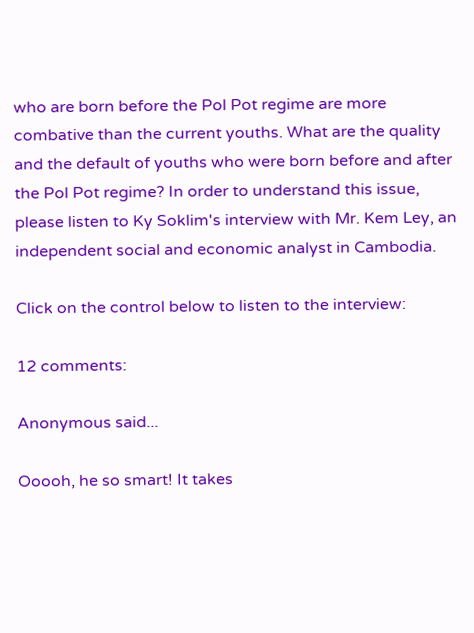who are born before the Pol Pot regime are more combative than the current youths. What are the quality and the default of youths who were born before and after the Pol Pot regime? In order to understand this issue, please listen to Ky Soklim's interview with Mr. Kem Ley, an independent social and economic analyst in Cambodia.

Click on the control below to listen to the interview:

12 comments:

Anonymous said...

Ooooh, he so smart! It takes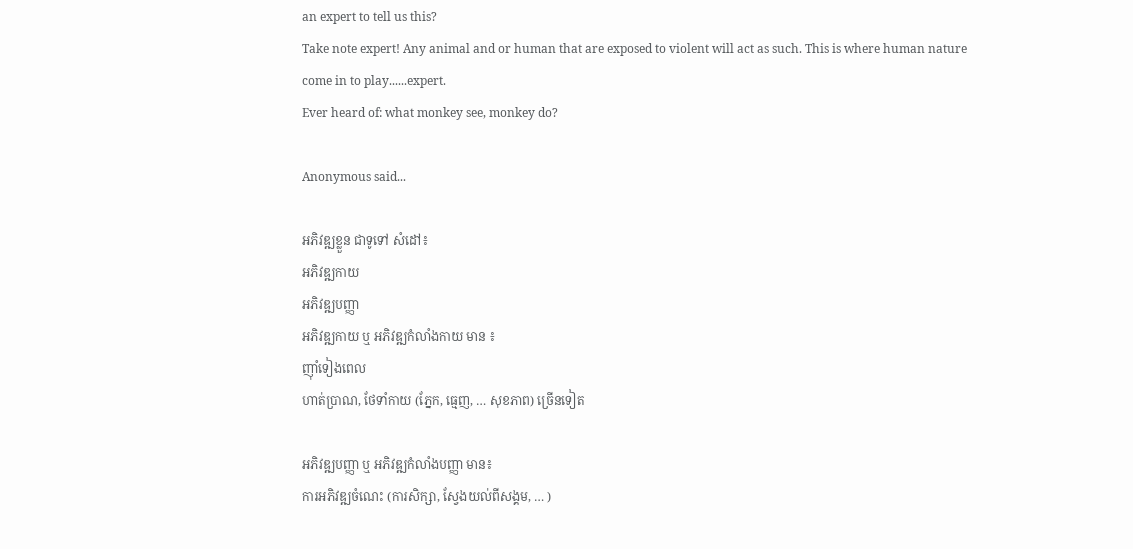an expert to tell us this?
Take note expert! Any animal and or human that are exposed to violent will act as such. This is where human nature come in to play......expert.
Ever heard of: what monkey see, monkey do?

Anonymous said...

អភិវឌ្ឍខ្លួន ជាទូទៅ សំដៅ៖
អភិវឌ្ឍកាយ
អភិវឌ្ឍបញ្ញា
អភិវឌ្ឍកាយ ឬ អភិវឌ្ឍកំលាំងកាយ មាន ៖
ញ៉ាំទៀងពេល
ហាត់ប្រាណ, ថែទាំកាយ (ភ្នែក, ធ្មេញ, … សុខភាព) ច្រើនទៀត

អភិវឌ្ឍបញ្ញា ឬ អភិវឌ្ឍកំលាំងបញ្ញា មាន៖
ការអភិវឌ្ឍចំណេះ (ការសិក្សា, ស្វែងយល់ពីសង្គម, … )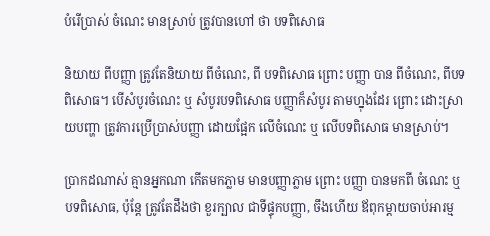បំរើប្រាស់ ចំណេះ មានស្រាប់ ត្រូវបានហៅ ថា បទពិសោធ

និយាយ ពីបញ្ញា ត្រូវតែនិយាយ ពីចំណេះ, ពី បទពិសោធ ព្រោះ បញ្ញា បាន ពីចំណេះ, ពីបទពិសោធ។ បើសំបូរចំណេះ ឬ សំបូរបទពិសោធ បញ្ញាក៏សំបូរ តាមហ្នុងដែរ ព្រោះ ដោះស្រាយបញ្ហា ត្រូវការប្រើប្រាស់បញ្ញា ដោយផ្អែក លើចំណេះ ឬ លើបទពិសោធ មានស្រាប់។

ប្រាកដណាស់ គ្មានអ្នកណា កើតមកភ្លាម មានបញ្ញាភ្លាម ព្រោះ បញ្ញា បានមកពី ចំណេះ ឬ បទពិសោធ, ប៉ុន្តែ ត្រូវតែដឹងថា ខួរក្បាល ជាទីផ្ទុកបញ្ញា, ចឹងហើយ ឪពុកម្តាយចាប់អារម្ម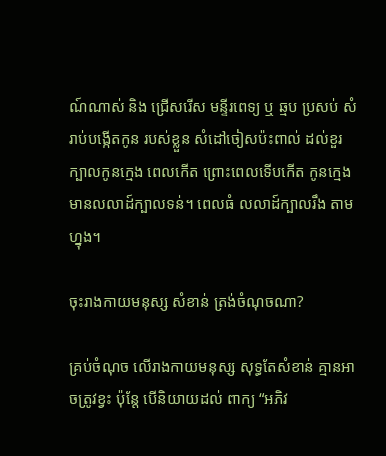ណ៍ណាស់ និង ជ្រើសរើស មន្ទីរពេទ្យ ឬ ឆ្មប ប្រសប់ សំរាប់បង្កើតកូន របស់ខ្លួន សំដៅចៀសប៉ះពាល់ ដល់ខួរក្បាលកូនក្មេង ពេលកើត ព្រោះពេលទើបកើត កូនក្មេង មានលលាដ៍ក្បាលទន់។ ពេលធំ លលាដ៍ក្បាលរឹង តាមហ្នុង។

ចុះរាងកាយមនុស្ស សំខាន់ ត្រង់ចំណុចណា?

គ្រប់ចំណុច លើរាងកាយមនុស្ស សុទ្ធតែសំខាន់ គ្មានអាចត្រូវខ្វះ ប៉ុន្តែ បើនិយាយដល់ ពាក្យ “អភិវ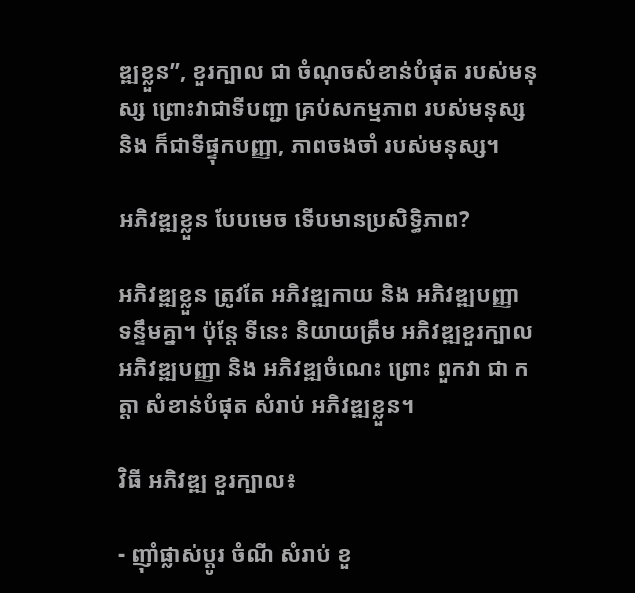ឌ្ឍខ្លួន”, ខួរក្បាល ជា ចំណុចសំខាន់បំផុត របស់មនុស្ស ព្រោះវាជាទីបញ្ជា គ្រប់សកម្មភាព របស់មនុស្ស និង ក៏ជាទីផ្ទុកបញ្ញា, ភាពចងចាំ របស់មនុស្ស។

អភិវឌ្ឍខ្លួន បែបមេច ទើបមានប្រសិទ្ធិភាព?

អភិវឌ្ឍខ្លួន ត្រូវតែ អភិវឌ្ឍកាយ និង អភិវឌ្ឍបញ្ញា ទន្ទឹមគ្នា។ ប៉ុន្តែ ទីនេះ និយាយត្រឹម អភិវឌ្ឍខួរក្បាល អភិវឌ្ឍបញ្ញា និង អភិវឌ្ឍចំណេះ ព្រោះ ពួកវា ជា កត្តា សំខាន់បំផុត សំរាប់ អភិវឌ្ឍខ្លួន។

វិធី អភិវឌ្ឍ ខួរក្បាល៖

- ញ៉ាំផ្លាស់ប្តូរ ចំណី សំរាប់ ខួ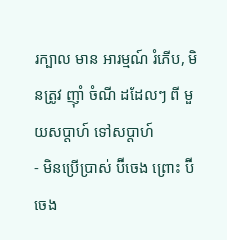រក្បាល មាន អារម្មណ៍ រំភើប, មិនត្រូវ ញ៉ាំ ចំណី ដដែលៗ ពី មួយសប្តាហ៍ ទៅសប្តាហ៍
- មិនប្រើប្រាស់ ប៊ីចេង ព្រោះ ប៊ីចេង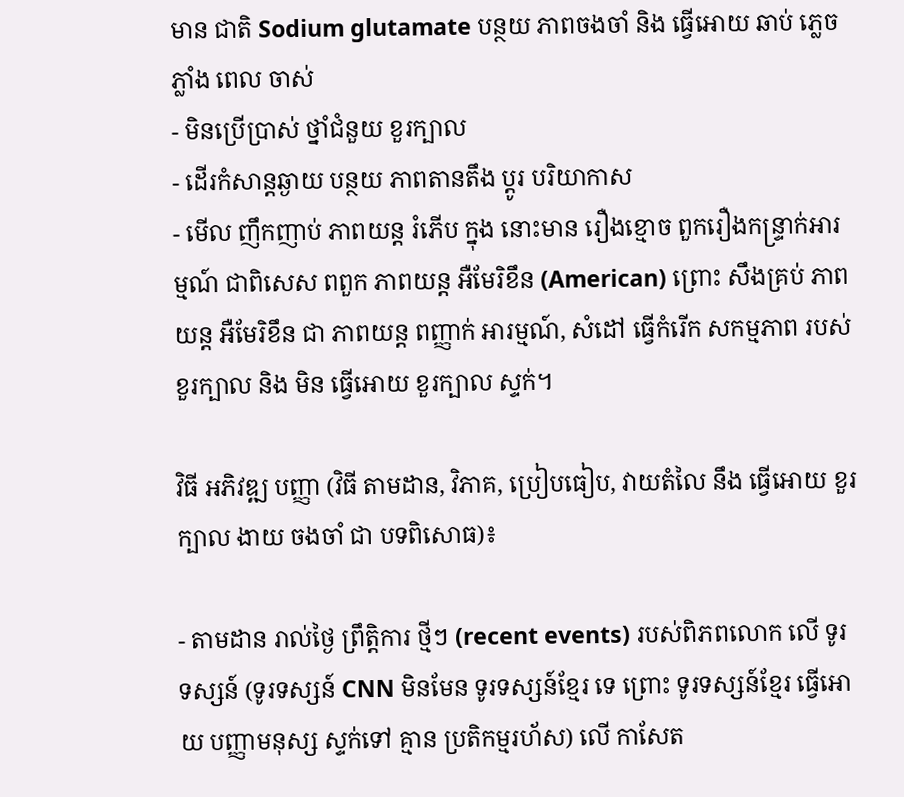មាន ជាតិ Sodium glutamate បន្ថយ ភាពចងចាំ និង ធ្វើអោយ ឆាប់ ភ្លេចភ្លាំង ពេល ចាស់
- មិនប្រើប្រាស់ ថ្នាំជំនួយ ខួរក្បាល
- ដើរកំសាន្តឆ្ងាយ បន្ថយ ភាពតានតឹង ប្តូរ បរិយាកាស
- មើល ញឹកញាប់ ភាពយន្ត រំភើប ក្នុង នោះមាន រឿងខ្មោច ពួករឿងកន្ទ្រាក់អារម្មណ៍ ជាពិសេស ពពួក ភាពយន្ត អឺមែរិខឹន (American) ព្រោះ សឹងគ្រប់ ភាពយន្ត អឺមែរិខឹន ជា ភាពយន្ត ពញ្ញាក់ អារម្មណ៍, សំដៅ ធ្វើកំរើក សកម្មភាព របស់ខួរក្បាល និង មិន ធ្វើអោយ ខួរក្បាល ស្ទក់។

វិធី អភិវឌ្ឍ បញ្ញា (វិធី តាមដាន, វិភាគ, ប្រៀបធៀប, វាយតំលៃ នឹង ធ្វើអោយ ខួរក្បាល ងាយ ចងចាំ ជា បទពិសោធ)៖

- តាមដាន រាល់ថ្ងៃ ព្រឹត្តិការ ថ្មីៗ (recent events) របស់ពិភពលោក លើ ទូរទស្សន៍ (ទូរទស្សន៍ CNN មិនមែន ទូរទស្សន៍ខ្មែរ ទេ ព្រោះ ទូរទស្សន៍ខ្មែរ ធ្វើអោយ បញ្ញាមនុស្ស ស្ទក់ទៅ គ្មាន ប្រតិកម្មរហ័ស) លើ កាសែត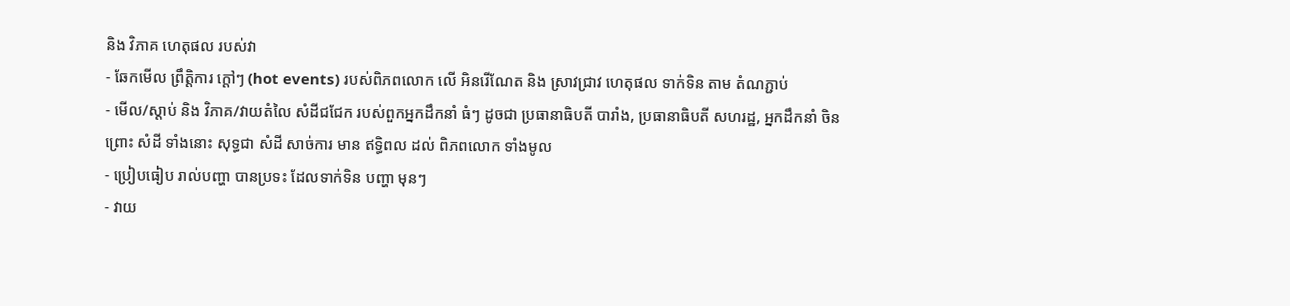និង វិភាគ ហេតុផល របស់វា
- ឆែកមើល ព្រឹត្តិការ ក្តៅៗ (hot events) របស់ពិភពលោក លើ អិនរើណែត និង ស្រាវជ្រាវ ហេតុផល ទាក់ទិន តាម តំណភ្ជាប់
- មើល/ស្តាប់ និង វិភាគ/វាយតំលៃ សំដីជជែក របស់ពួកអ្នកដឹកនាំ ធំៗ ដូចជា ប្រធានាធិបតី បារាំង, ប្រធានាធិបតី សហរដ្ឋ, អ្នកដឹកនាំ ចិន ព្រោះ សំដី ទាំងនោះ សុទ្ធជា សំដី សាច់ការ មាន ឥទ្ធិពល ដល់ ពិភពលោក ទាំងមូល
- ប្រៀបធៀប រាល់បញ្ហា បានប្រទះ ដែលទាក់ទិន បញ្ហា មុនៗ
- វាយ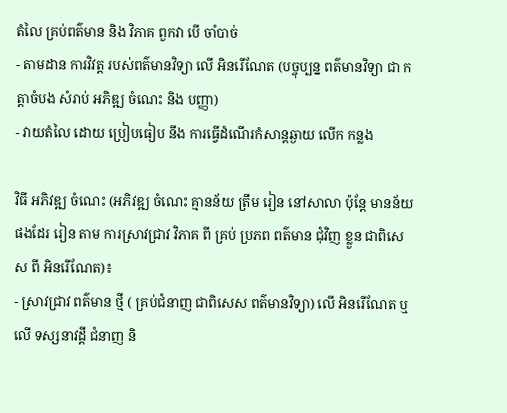តំលៃ គ្រប់ពត៌មាន និង វិភាគ ពួកវា បើ ចាំបាច់
- តាមដាន ការវិវត្ត របស់ពត៌មានវិទ្យា លើ អិនរើណែត (បច្ចុប្បន្ន ពត៌មានវិទ្យា ជា កត្តាចំបង សំរាប់ អភិឌ្ឍ ចំណេះ និង បញ្ញា)
- វាយតំលៃ ដោយ ប្រៀបធៀប នឹង ការធ្វើដំណើរកំសាន្តឆ្ងាយ លើក កន្លង

វិធី អភិវឌ្ឍ ចំណេះ (អភិវឌ្ឍ ចំណេះ គ្មានន័យ ត្រឹម រៀន នៅសាលា ប៉ុន្តែ មានន័យ ផងដែរ រៀន តាម ការស្រាវជ្រាវ វិភាគ ពី គ្រប់ ប្រភព ពត៌មាន ជុំវិញ ខ្លួន ជាពិសេស ពី អិនរើណែត)៖
- ស្រាវជ្រាវ ពត៌មាន ថ្មី ( គ្រប់ជំនាញ ជាពិសេស ពត៌មានវិទ្យា) លើ អិនរើណែត ឬ លើ ទស្សនាវដ្តី ជំនាញ និ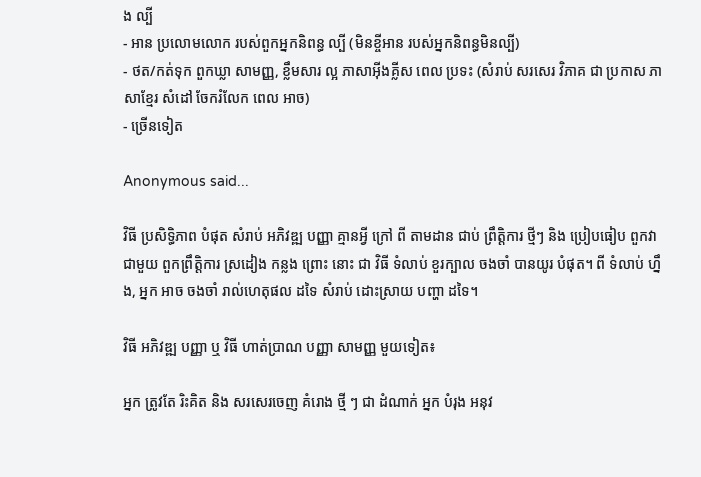ង ល្បី
- អាន ប្រលោមលោក របស់ពួកអ្នកនិពន្ធ ល្បី (មិនខ្ចីអាន របស់អ្នកនិពន្ធមិនល្បី)
- ថត/កត់ទុក ពួកឃ្លា សាមញ្ញ, ខ្លឹមសារ ល្អ ភាសាអ៊ីងគ្លីស ពេល ប្រទះ (សំរាប់ សរសេរ វិភាគ ជា ប្រកាស ភាសាខ្មែរ សំដៅ ចែករំលែក ពេល អាច)
- ច្រើនទៀត

Anonymous said...

វិធី ប្រសិទ្ធិភាព បំផុត សំរាប់ អភិវឌ្ឍ បញ្ញា គ្មានអ្វី ក្រៅ ពី តាមដាន ជាប់ ព្រឹត្តិការ ថ្មីៗ និង ប្រៀបធៀប ពួកវា ជាមួយ ពួកព្រឹត្តិការ ស្រដៀង កន្លង ព្រោះ នោះ ជា វិធី ទំលាប់ ខួរក្បាល ចងចាំ បានយូរ បំផុត។ ពី ទំលាប់ ហ្នឹង, អ្នក អាច ចងចាំ រាល់ហេតុផល ដទៃ សំរាប់ ដោះស្រាយ បញ្ហា ដទៃ។

វិធី អភិវឌ្ឍ បញ្ញា ឬ វិធី ហាត់ប្រាណ បញ្ញា សាមញ្ញ មួយទៀត៖

អ្នក ត្រូវតែ រិះគិត និង សរសេរចេញ គំរោង ថ្មី ៗ ជា ដំណាក់ អ្នក បំរុង អនុវ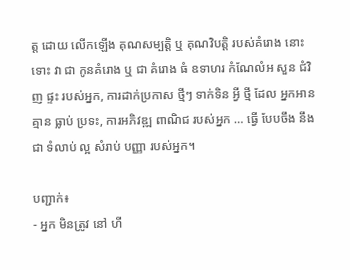ត្ត ដោយ លើកឡើង គុណសម្បត្តិ ឬ គុណវិបត្តិ របស់គំរោង នោះ ទោះ វា ជា កូនគំរោង ឬ ជា គំរោង ធំ ឧទាហរ កំណែលំអ សួន ជំវិញ ផ្ទះ របស់អ្នក, ការដាក់ប្រកាស ថ្មីៗ ទាក់ទិន អ្វី ថ្មី ដែល អ្នកអាន គ្មាន ធ្លាប់ ប្រទះ, ការអភិវឌ្ឍ ពាណិជ របស់អ្នក … ធ្វើ បែបចឹង នឹង ជា ទំលាប់ ល្អ សំរាប់ បញ្ញា របស់អ្នក។

បញ្ជាក់៖
- អ្នក មិនត្រូវ នៅ ហី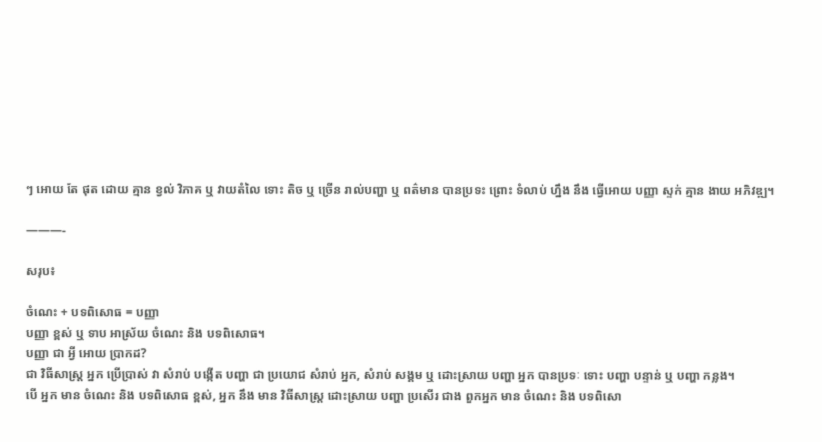ៗ អោយ តែ ផុត ដោយ គ្មាន ខ្វល់ វិភាគ ឬ វាយតំលៃ ទោះ តិច ឬ ច្រើន រាល់បញ្ហា ឬ ពត៌មាន បានប្រទះ ព្រោះ ទំលាប់ ហ្នឹង នឹង ធ្វើអោយ បញ្ញា ស្ទក់ គ្មាន ងាយ អភិវឌ្ឍ។

———-

សរុប៖

ចំណេះ + បទពិសោធ = បញ្ញា
បញ្ញា ខ្ពស់ ឬ ទាប អាស្រ័យ ចំណេះ និង បទពិសោធ។
បញ្ញា ជា អ្វី អោយ ប្រាកដ?
ជា វិធីសាស្ត្រ អ្នក ប្រើប្រាស់ វា សំរាប់ បង្កើត បញ្ហា ជា ប្រយោជ សំរាប់ អ្នក, សំរាប់ សង្គម ឬ ដោះស្រាយ បញ្ហា អ្នក បានប្រទៈ ទោះ បញ្ហា បន្ទាន់ ឬ បញ្ហា កន្លង។
បើ អ្នក មាន ចំណេះ និង បទពិសោធ ខ្ពស់, អ្នក នឹង មាន វិធីសាស្ត្រ ដោះស្រាយ បញ្ហា ប្រសើរ ជាង ពួកអ្នក មាន ចំណេះ និង បទពិសោ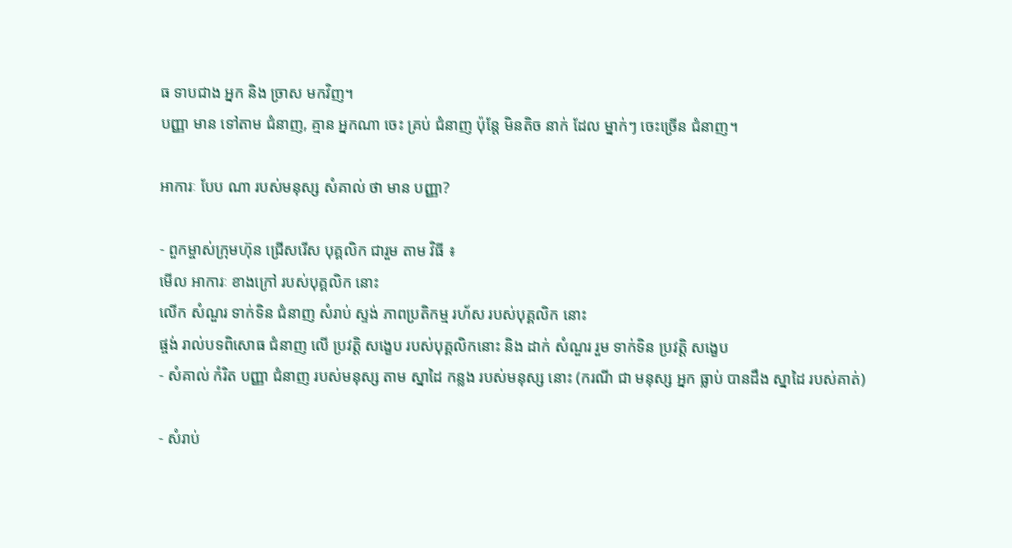ធ ទាបជាង អ្នក និង ច្រាស មកវិញ។
បញ្ញា មាន ទៅតាម ជំនាញ, គ្មាន អ្នកណា ចេះ គ្រប់ ជំនាញ ប៉ុន្តែ មិនតិច នាក់ ដែល ម្នាក់ៗ ចេះច្រើន ជំនាញ។

អាការៈ បែប ណា របស់មនុស្ស សំគាល់ ថា មាន បញ្ញា?

- ពួកម្ចាស់ក្រុមហ៊ុន ជ្រើសរើស បុគ្គលិក ជារួម តាម វិធី ៖
មើល អាការៈ ខាងក្រៅ របស់បុគ្គលិក នោះ
លើក សំណួរ ទាក់ទិន ជំនាញ សំរាប់ ស្ទង់ ភាពប្រតិកម្ម រហ័ស របស់បុគ្គលិក នោះ
ផ្ចង់ រាល់បទពិសោធ ជំនាញ លើ ប្រវត្តិ សង្ខេប របស់បុគ្គលិកនោះ និង ដាក់ សំណួរ រួម ទាក់ទិន ប្រវត្តិ សង្ខេប
- សំគាល់ កំរិត បញ្ញា ជំនាញ របស់មនុស្ស តាម ស្នាដៃ កន្លង របស់មនុស្ស នោះ (ករណី ជា មនុស្ស អ្នក ធ្លាប់ បានដឹង ស្នាដៃ របស់គាត់)

- សំរាប់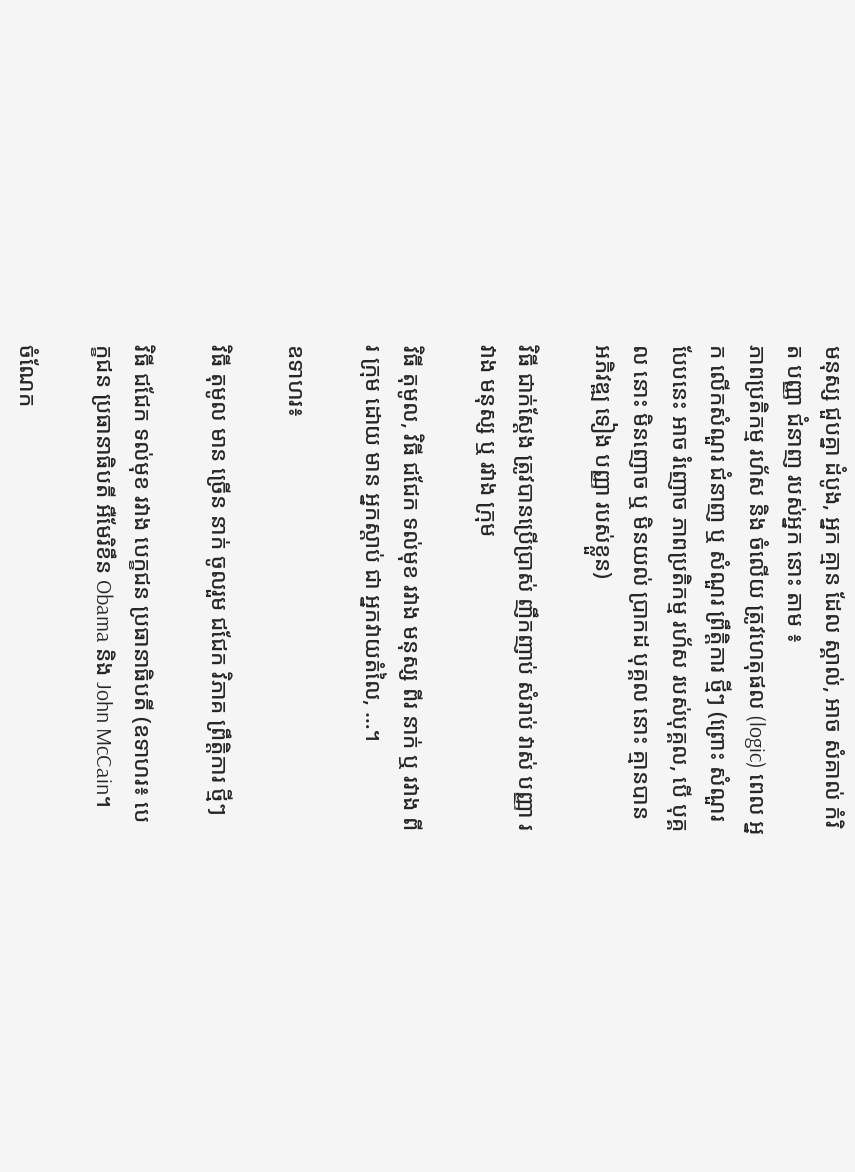មនុស្ស ជួបគ្នា ដំបូង, អ្នក គ្មាន ដែល ស្គាល់, អាច សំគាល់ កំរិត បញ្ញា ជំនាញ របស់អ្នក នោះ តាម ៖
ភាពប្រតិកម្ម រហ័ស និង ចំលើយ ត្រូវហេតុផល (logic) ពេល អ្នក លើកសំណួរ ជំនាញ ឬ សំណួរ ព្រឹត្តិការ ថ្មីៗ (ព្រោះ សំណួរ បែបនេះ អាច រំញោច ភាពប្រតិកម្ម រហ័ស របស់បុគ្គល, បើ បុគ្គល នោះ មិនញោច ឬ មិនយល់ ប្រាកដ បុគ្គល នោះ គ្មានបាន អភិវឌ្ឍ ទៀង បញ្ញា របស់ខ្លួន)

វិធី ជាក់ស្តែង ត្រូវបានប្រើប្រាស់ ញឹកញាប់ សំរាប់ វាស់ បញ្ញា រវាង មនុស្ស ឬ រវាង ក្រុម

វិធី តុមូល, វិធី ជជែក ទល់មុខ រវាង មនុស្ស ពីរ នាក់ ឬ រវាង ពីរ ក្រុម ដោយ មាន អ្នកស្តាប់ ជា អ្នកវាយតំលៃ, …។

ឧទាហរ៖

វិធី តុមូល មាន ច្រើន នាក់ ចូលរួម ជជែក វិភាគ ព្រឹត្តិការ ថ្មីៗ

វិធី ជជែក ទល់មុខ រវាង បេក្ខជន ប្រធានាធិបតី (ឧទាហរ៖ បេក្ខជន ប្រធានាធិបតី អឺមែរិខឹន Obama និង John McCain។

ចំណែក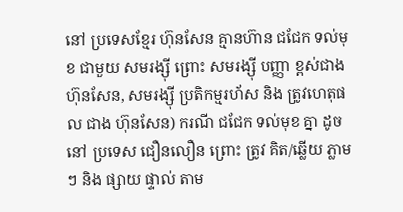នៅ ប្រទេសខ្មែរ ហ៊ុនសែន គ្មានហ៊ាន ជជែក ទល់មុខ ជាមួយ សមរង្ស៊ី ព្រោះ សមរង្ស៊ី បញ្ញា ខ្ពស់ជាង ហ៊ុនសែន, សមរង្ស៊ី ប្រតិកម្មរហ័ស និង ត្រូវហេតុផល ជាង ហ៊ុនសែន) ករណី ជជែក ទល់មុខ គ្នា ដូចនៅ ប្រទេស ជឿនលឿន ព្រោះ ត្រូវ គិត/ឆ្លើយ ភ្លាមៗ និង ផ្សាយ ផ្ទាល់ តាម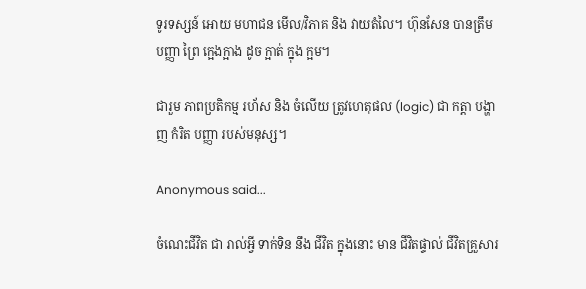ទូរទស្សន៍ អោយ មហាជន មើល/វិភាគ និង វាយតំលៃ។ ហ៊ុនសែន បានត្រឹម បញ្ញា ព្រៃ ក្អេងក្អាង ដូច ក្អាត់ ក្នុង ក្អម។

ជារួម ភាពប្រតិកម្ម រហ័ស និង ចំលើយ ត្រូវហេតុផល (logic) ជា កត្តា បង្ហាញ កំរិត បញ្ញា របស់មនុស្ស។

Anonymous said...

ចំណេះជីវិត ជា រាល់អ្វី ទាក់ទិន នឹង ជីវិត ក្នុងនោះ មាន ជីវិតផ្ទាល់ ជីវិតគ្រួសារ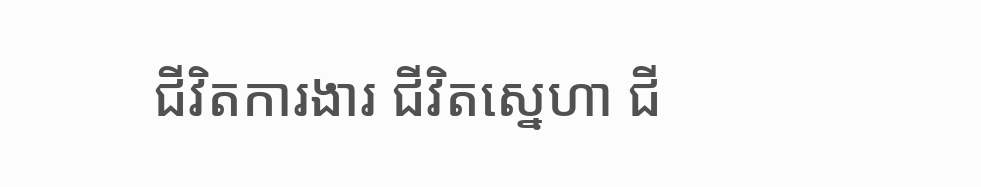ជីវិតការងារ ជីវិតស្នេហា ជី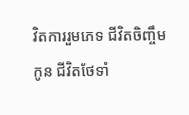វិតការរួមភេទ ជីវិតចិញ្ចឹមកូន ជីវិតថែទាំ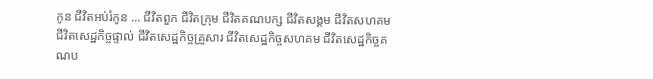កូន ជីវិតអប់រំកូន ... ជីវិតពួក ជីវិតក្រុម ជីវិតគណបក្ស ជីវិតសង្គម ជីវិតសហគម ជីវិតសេដ្ឋកិច្ចផ្ទាល់ ជីវិតសេដ្ឋកិច្ចគ្រួសារ ជីវិតសេដ្ឋកិច្ចសហគម ជីវិតសេដ្ឋកិច្ចគណប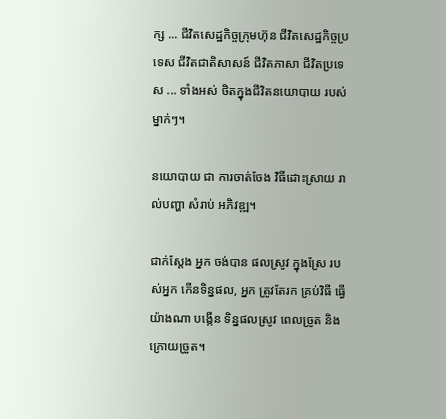ក្ស ... ជីវិតសេដ្ឋកិច្ចក្រុមហ៊ុន ជីវិតសេដ្ឋកិច្ចប្រទេស ជីវិតជាតិសាសន៍ ជីវិតភាសា ជីវិតប្រទេស ... ទាំងអស់ ថិតក្នុងជីវិតនយោបាយ របស់ម្នាក់ៗ។

នយោបាយ ជា ការចាត់ចែង វិធីដោះស្រាយ រាល់បញ្ហា សំរាប់ អភិវឌ្ឍ។

ជាក់ស្តែង អ្នក ចង់បាន ផលស្រូវ ក្នុងស្រែ របស់អ្នក កើនទិន្នផល, អ្នក ត្រូវតែរក គ្រប់វិធី ធ្វើយ៉ាងណា បង្កើន ទិន្នផលស្រូវ ពេលច្រូត និង ក្រោយច្រូត។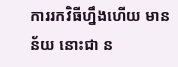ការរកវិធីហ្នឹងហើយ មានន័យ នោះជា ន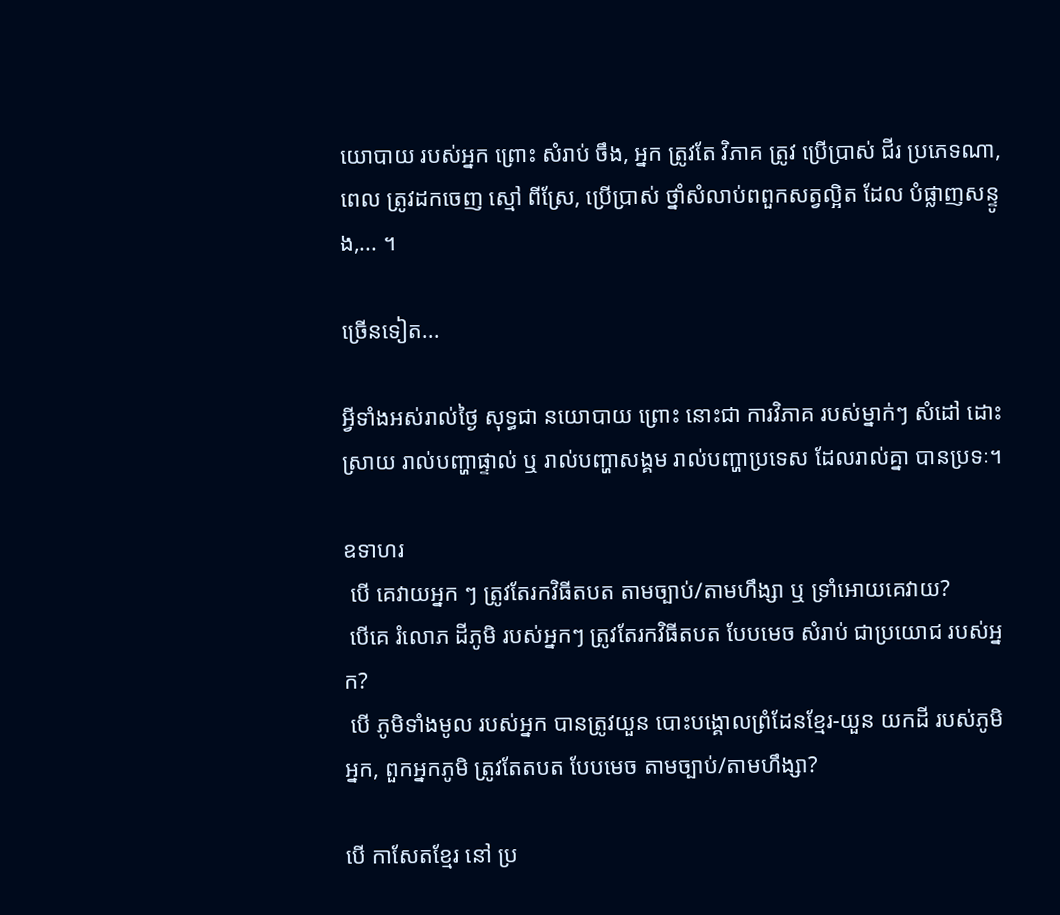យោបាយ របស់អ្នក ព្រោះ សំរាប់ ចឹង, អ្នក ត្រូវតែ វិភាគ ត្រូវ ប្រើប្រាស់ ជីរ ប្រភេទណា, ពេល ត្រូវដកចេញ ស្មៅ ពីស្រែ, ប្រើប្រាស់ ថ្នាំសំលាប់ពពួកសត្វល្អិត ដែល បំផ្លាញសន្ទូង,... ។

ច្រើនទៀត...

អ្វីទាំងអស់រាល់ថ្ងៃ សុទ្ធជា នយោបាយ ព្រោះ នោះជា ការវិភាគ របស់ម្នាក់ៗ សំដៅ ដោះស្រាយ រាល់បញ្ហាផ្ទាល់ ឬ រាល់បញ្ហាសង្គម រាល់បញ្ហាប្រទេស ដែលរាល់គ្នា បានប្រទៈ។

ឧទាហរ
 បើ គេវាយអ្នក ៗ ត្រូវតែរកវិធីតបត តាមច្បាប់/តាមហឹង្សា ឬ ទ្រាំអោយគេវាយ?
 បើគេ រំលោភ ដីភូមិ របស់អ្នកៗ ត្រូវតែរកវិធីតបត បែបមេច សំរាប់ ជាប្រយោជ របស់អ្នក?
 បើ ភូមិទាំងមូល របស់អ្នក បានត្រូវយួន បោះបង្គោលព្រំដែនខ្មែរ-យួន យកដី របស់ភូមិអ្នក, ពួកអ្នកភូមិ ត្រូវតែតបត បែបមេច តាមច្បាប់/តាមហឹង្សា?

បើ កាសែតខ្មែរ នៅ ប្រ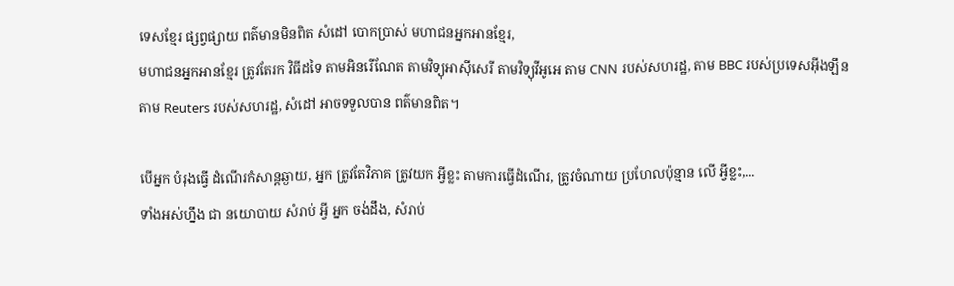ទេសខ្មែរ ផ្សព្វផ្សាយ ពត៌មានមិនពិត សំដៅ បោកប្រាស់ មហាជនអ្នកអានខ្មែរ,
មហាជនអ្នកអានខ្មែរ ត្រូវតែរក វិធីដទៃ តាមអិនរើណែត តាមវិទ្យុអាស៊ីសេរី តាមវិទ្យុវីអូអេ តាម CNN របស់សហរដ្ឋ, តាម BBC របស់ប្រទេសអ៊ីងឡឹន តាម Reuters របស់សហរដ្ឋ, សំដៅ អាចទទួលបាន ពត៌មានពិត។

បើអ្នក បំរុងធ្វើ ដំណើរកំសាន្តឆ្ងាយ, អ្នក ត្រូវតែវិភាគ ត្រូវយក អ្វីខ្លះ តាមការធ្វើដំណើរ, ត្រូវចំណាយ ប្រហែលប៉ុន្មាន លើ អ្វីខ្លះ,...
ទាំងអស់ហ្នឹង ជា នយោបាយ សំរាប់ អ្វី អ្នក ចង់ដឹង, សំរាប់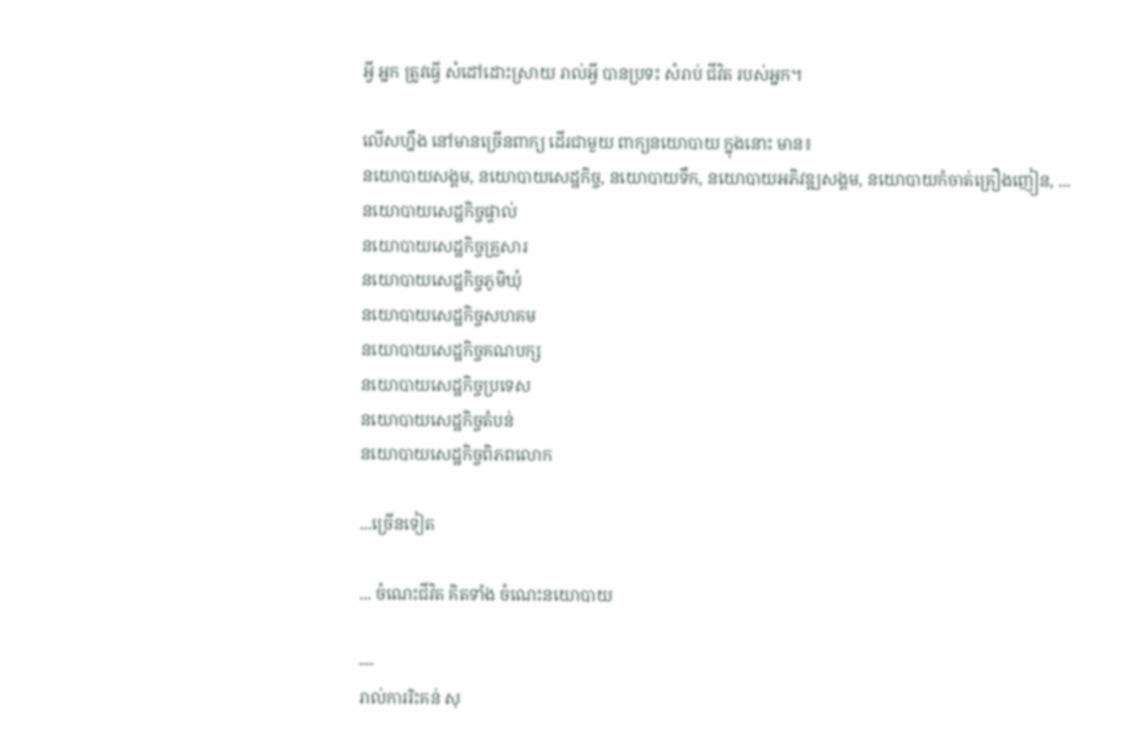អ្វី អ្នក ត្រូវធ្វើ សំដៅដោះស្រាយ រាល់អ្វី បានប្រទះ សំរាប់ ជីវិត របស់អ្នក។

លើសហ្នឹង នៅមានច្រើនពាក្យ ដើរជាមួយ ពាក្យនយោបាយ ក្នុងនោះ មាន៖
នយោបាយសង្គម, នយោបាយសេដ្ឋកិច្ច, នយោបាយទឹក, នយោបាយអភិវឌ្ឍសង្គម, នយោបាយកំចាត់គ្រឿងញៀន, ...
នយោបាយសេដ្ឋកិច្ចផ្ទាល់
នយោបាយសេដ្ឋកិច្ចគ្រួសារ
នយោបាយសេដ្ឋកិច្ចភូមិឃុំ
នយោបាយសេដ្ឋកិច្ចសហគម
នយោបាយសេដ្ឋកិច្ចគណបក្ស
នយោបាយសេដ្ឋកិច្ចប្រទេស
នយោបាយសេដ្ឋកិច្ចតំបន់
នយោបាយសេដ្ឋកិច្ចពិភពលោក

...ច្រើនទៀត

... ចំណេះជីវិត គិតទាំង ចំណេះនយោបាយ

---
រាល់ការរិះគន់ សុ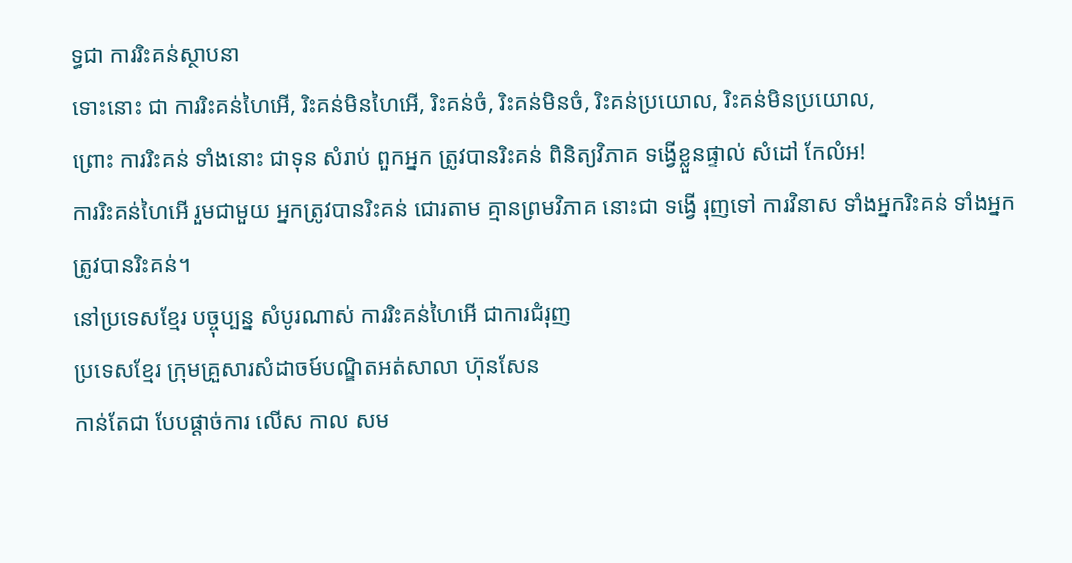ទ្ធជា ការរិះគន់ស្ថាបនា
ទោះនោះ ជា ការរិះគន់ហៃអើ, រិះគន់មិនហៃអើ, រិះគន់ចំ, រិះគន់មិនចំ, រិះគន់ប្រយោល, រិះគន់មិនប្រយោល,
ព្រោះ ការរិះគន់ ទាំងនោះ ជាទុន សំរាប់ ពួកអ្នក ត្រូវបានរិះគន់ ពិនិត្យវិភាគ ទង្វើខ្លួនផ្ទាល់ សំដៅ កែលំអ!
ការរិះគន់ហៃអើ រួមជាមួយ អ្នកត្រូវបានរិះគន់ ជោរតាម គ្មានព្រមវិភាគ នោះជា ទង្វើ រុញទៅ ការវិនាស ទាំងអ្នករិះគន់ ទាំងអ្នកត្រូវបានរិះគន់។
នៅប្រទេសខ្មែរ បច្ចុប្បន្ន សំបូរណាស់ ការរិះគន់ហៃអើ ជាការជំរុញ
ប្រទេសខ្មែរ ក្រុមគ្រួសារសំដាចម៍បណ្ឌិតអត់សាលា ហ៊ុនសែន
កាន់តែជា បែបផ្តាច់ការ លើស កាល សម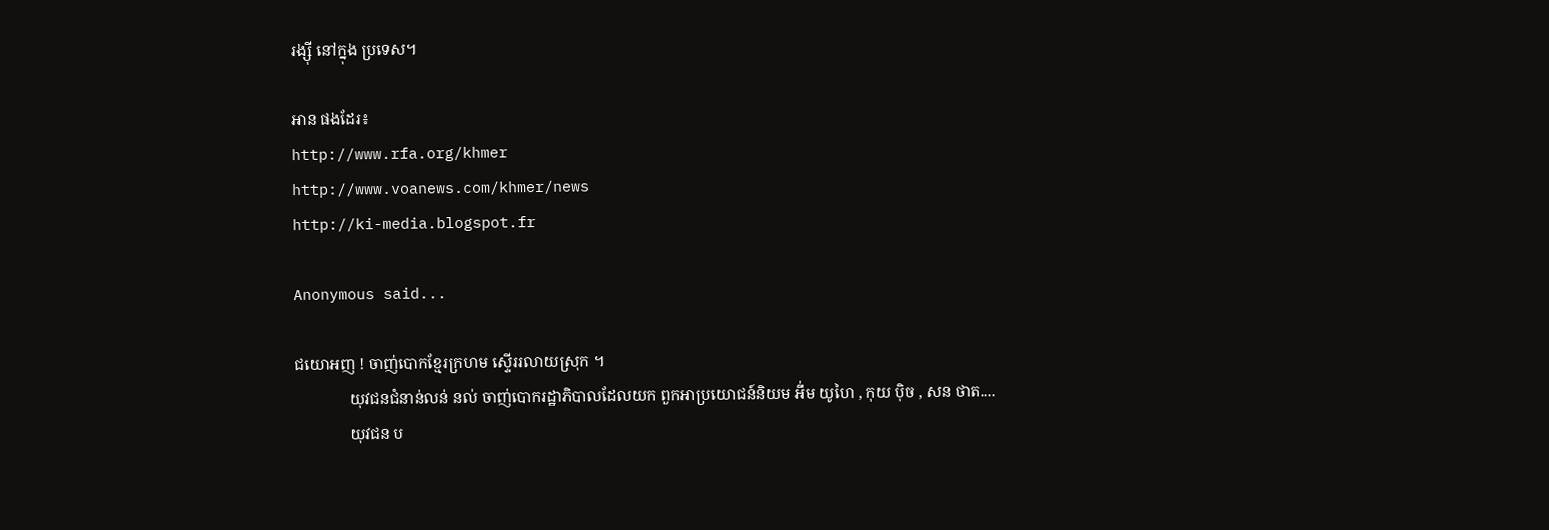រង្ស៊ី នៅក្នុង ប្រទេស។

អាន ផងដែរ៖
http://www.rfa.org/khmer
http://www.voanews.com/khmer/news
http://ki-media.blogspot.fr

Anonymous said...

ជយោអញ ! ចាញ់បោកខ្មែរក្រហម ស្ទើររលាយស្រុក ។
              យុវជនជំនាន់លន់ នល់ ចាញ់បោករដ្ឋាភិបាលដែលយក ពួកអាប្រយោជន៍និយម អឹ់ម យូហៃ , កុយ បុិច , សន ថាត....
              យុវជន ប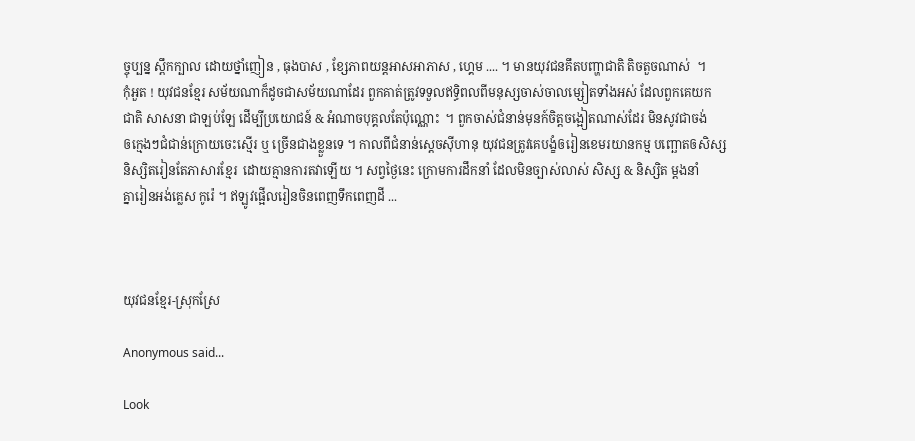ច្ចុប្បន្ន ស្ពឹកក្បាល ដោយថ្នាំញៀន , ធុងបាស , ខ្សែភាពយន្តអាសអាភាស , ហ្គេម .... ។ មានយុវជនគឹតបញ្ហាជាតិ តិចតួចណាស់  ។
កុំអួត ! យុវជនខ្មែរ សម័យណាក៏ដូចជាសម័យណាដែរ ពួកគាត់ត្រូវទទួលឥទ្ធិពលពីមនុស្សចាស់ចាលម្សៀតទាំងអស់ ដែលពួកគេយក
ជាតិ សាសនា ជាឡប់ឡែ ដើម្បីប្រយោជន៍ & អំណាចបុគ្គលតែប៉ុណ្ណោះ  ។ ពួកចាស់ជំនាន់មុនក៍ចិត្តចង្អៀតណាស់ដែរ មិនសូវជាចង់
ឲក្មេងៗជំជាន់ក្រោយចេះស្មើរ ឬ ច្រើនជាងខ្លួនទេ ។ កាលពីជំនាន់ស្តេចសុីហានុ យុវជនត្រូវគេបង្ខំឲរៀនខេមរយានកម្ម បញ្ឆោតឲសិស្ស
និស្សិតរៀនតែភាសារខ្មែរ  ដោយគ្មានការតវាឡើយ ។ សព្វថ្ងៃនេះ ក្រោមការដឹកនាំ ដែលមិនច្បាស់លាស់ សិស្ស & និស្សិត ម្តងនាំ
គ្នារៀនអង់គ្លេស កូរ៉េ ។ ឥឡូវផ្អើលរៀនចិនពេញទឹកពេញដី ...



យុវជនខ្មែរ-ស្រុកស្រែ

Anonymous said...

Look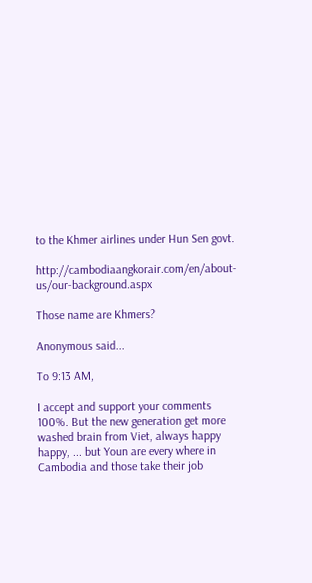to the Khmer airlines under Hun Sen govt.

http://cambodiaangkorair.com/en/about-us/our-background.aspx

Those name are Khmers?

Anonymous said...

To 9:13 AM,

I accept and support your comments 100%. But the new generation get more washed brain from Viet, always happy happy, ... but Youn are every where in Cambodia and those take their job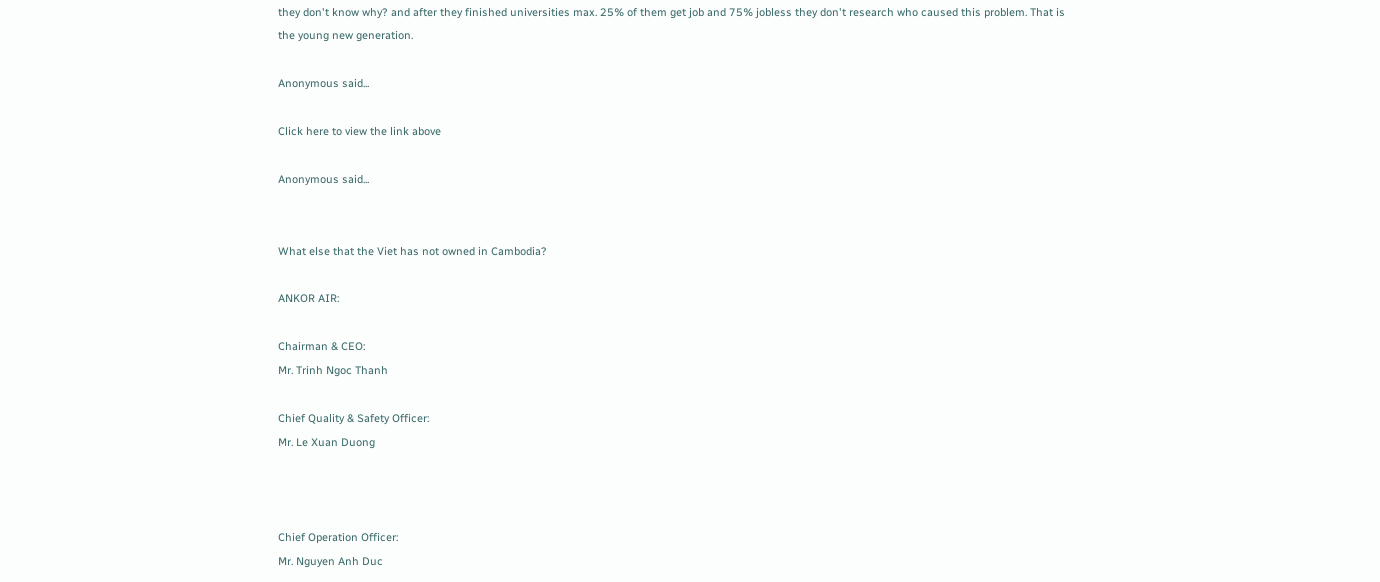they don't know why? and after they finished universities max. 25% of them get job and 75% jobless they don't research who caused this problem. That is the young new generation.

Anonymous said...

Click here to view the link above

Anonymous said...


What else that the Viet has not owned in Cambodia?

ANKOR AIR:

Chairman & CEO:
Mr. Trinh Ngoc Thanh

Chief Quality & Safety Officer:
Mr. Le Xuan Duong



Chief Operation Officer:
Mr. Nguyen Anh Duc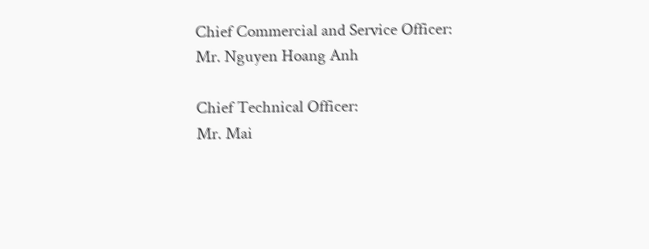Chief Commercial and Service Officer:
Mr. Nguyen Hoang Anh

Chief Technical Officer:
Mr. Mai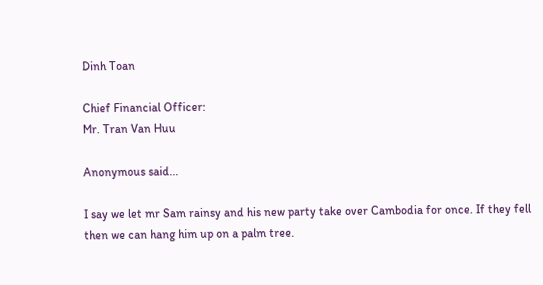Dinh Toan

Chief Financial Officer:
Mr. Tran Van Huu

Anonymous said...

I say we let mr Sam rainsy and his new party take over Cambodia for once. If they fell then we can hang him up on a palm tree.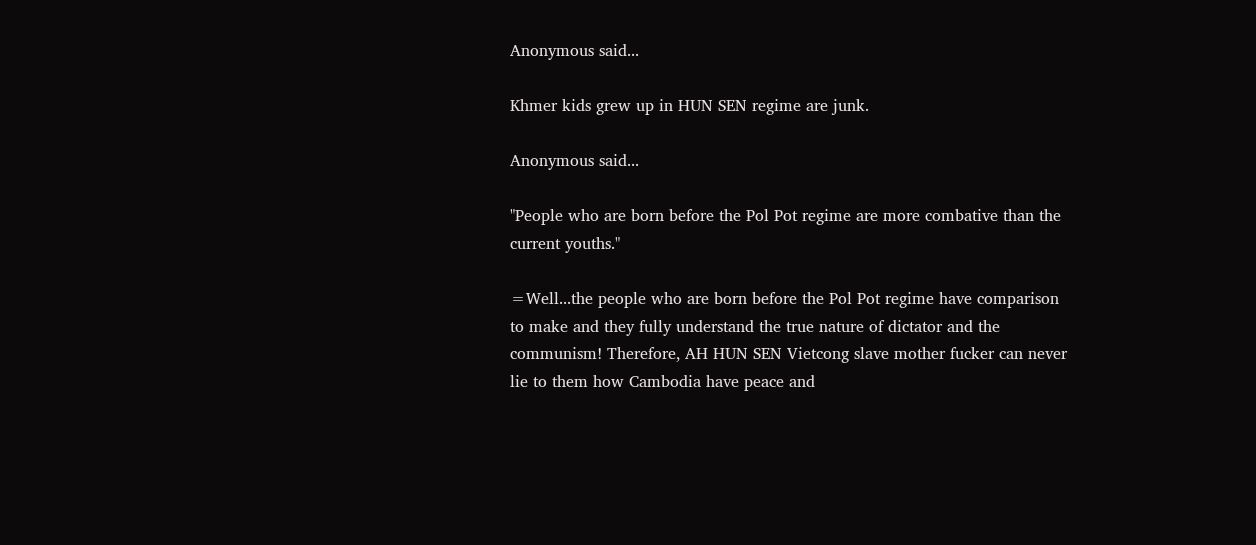Anonymous said...

Khmer kids grew up in HUN SEN regime are junk.

Anonymous said...

"People who are born before the Pol Pot regime are more combative than the current youths."

=Well...the people who are born before the Pol Pot regime have comparison to make and they fully understand the true nature of dictator and the communism! Therefore, AH HUN SEN Vietcong slave mother fucker can never lie to them how Cambodia have peace and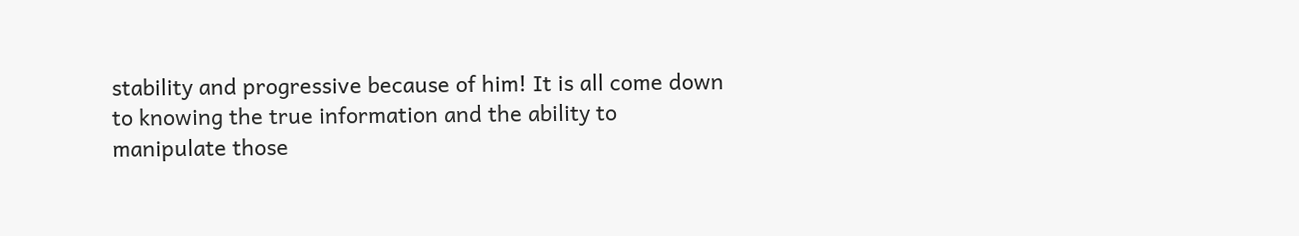stability and progressive because of him! It is all come down to knowing the true information and the ability to manipulate those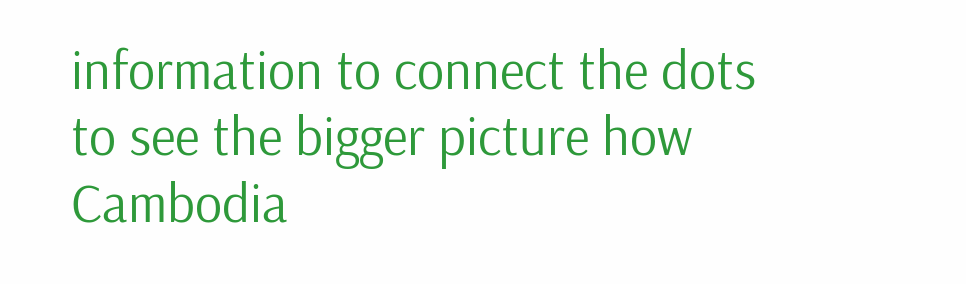information to connect the dots to see the bigger picture how Cambodia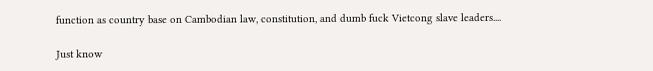function as country base on Cambodian law, constitution, and dumb fuck Vietcong slave leaders....

Just know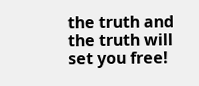the truth and the truth will set you free!